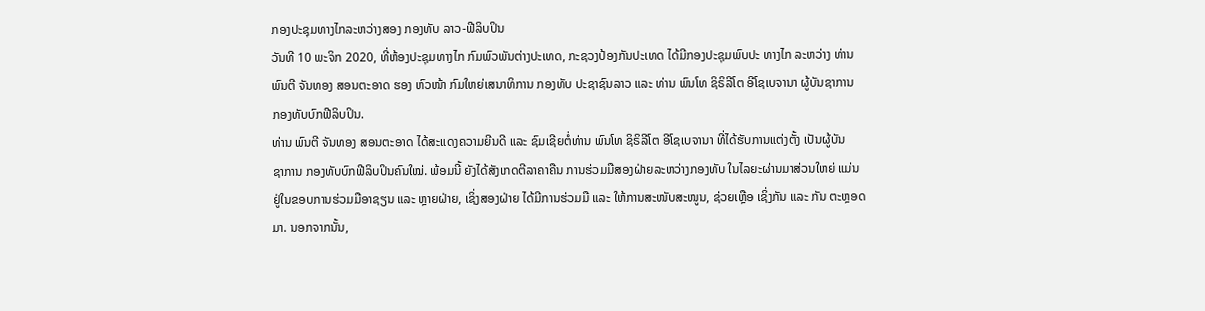ກອງປະຊຸມທາງໄກລະຫວ່າງສອງ ກອງທັບ ລາວ-ຟີລິບປິນ
ວັນທີ 10 ພະຈິກ 2020, ທີ່ຫ້ອງປະຊຸມທາງໄກ ກົມພົວພັນຕ່າງປະເທດ, ກະຊວງປ້ອງກັນປະເທດ ໄດ້ມີກອງປະຊຸມພົບປະ ທາງໄກ ລະຫວ່າງ ທ່ານ
ພົນຕີ ຈັນທອງ ສອນຕະອາດ ຮອງ ຫົວໜ້າ ກົມໃຫຍ່ເສນາທິການ ກອງທັບ ປະຊາຊົນລາວ ແລະ ທ່ານ ພົນໂທ ຊິຣິລີໂຕ ອີໂຊເບຈານາ ຜູ້ບັນຊາການ
ກອງທັບບົກຟີລິບປິນ.
ທ່ານ ພົນຕີ ຈັນທອງ ສອນຕະອາດ ໄດ້ສະແດງຄວາມຍີນດີ ແລະ ຊົມເຊີຍຕໍ່ທ່ານ ພົນໂທ ຊິຣິລີໂຕ ອີໂຊເບຈານາ ທີ່ໄດ້ຮັບການແຕ່ງຕັ້ງ ເປັນຜູ້ບັນ
ຊາການ ກອງທັບບົກຟີລິບປິນຄົນໃໝ່. ພ້ອມນີ້ ຍັງໄດ້ສັງເກດຕີລາຄາຄືນ ການຮ່ວມມືສອງຝ່າຍລະຫວ່າງກອງທັບ ໃນໄລຍະຜ່ານມາສ່ວນໃຫຍ່ ແມ່ນ
ຢູ່ໃນຂອບການຮ່ວມມືອາຊຽນ ແລະ ຫຼາຍຝ່າຍ, ເຊິ່ງສອງຝ່າຍ ໄດ້ມີການຮ່ວມມື ແລະ ໃຫ້ການສະໜັບສະໜູນ, ຊ່ວຍເຫຼືອ ເຊິ່ງກັນ ແລະ ກັນ ຕະຫຼອດ
ມາ. ນອກຈາກນັ້ນ,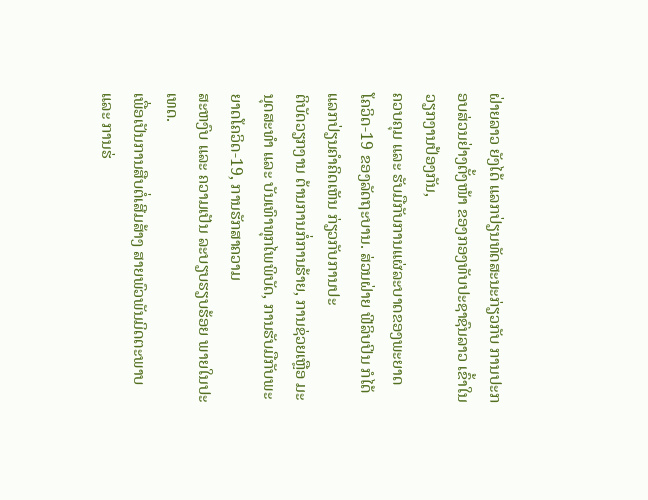ຝ່າຍລາວ ຍັງໄດ້ ແລກປ່ຽນທັດສະນະກ່ຽວກັບ ການປະກອບສ່ວນຢ່າງຕັ້ງໜ້າ ຂອງກອງທັບປະຊາຊົນລາວ ເຂົ້າໃນວຽກງານປ້ອງກັນ,
ຄວບຄຸມ ແລະ ຮັບມືກັບການແຜ່ລະບາດຂອງພະຍາດ ໂຄວິດ-19 ຂອງລັດຖະບານ. ສ່ວນຝ່າຍ ຟີລິບປິນ ກໍໄດ້ແລກປ່ຽນຄຳຄິດເຫັນ ກ່ຽວກັບການປະ
ຕິບັດວຽກງານ ຕ້ານການກໍ່ການຮ້າຍ, ການຊ່ວຍເຫຼືອ ມະນຸດສະທໍາ ແລະ ບັນເທົາທຸກໄພພິບັດ, ການຮັບມືກັບພະຍາດໂຄວິດ-19, ການຮັກສາຄວາມ
ສະຫງົບ ແລະ ຄວາມເປັນ ລະບຽບຮຽບຮ້ອຍ ພາຍໃນປະເທດ.
ເພື່ອເປັນການສືບຕໍ່ເສີມສ້າງ ສາຍພົວພັນມິດຕະພາບ ແລະ ການຮ່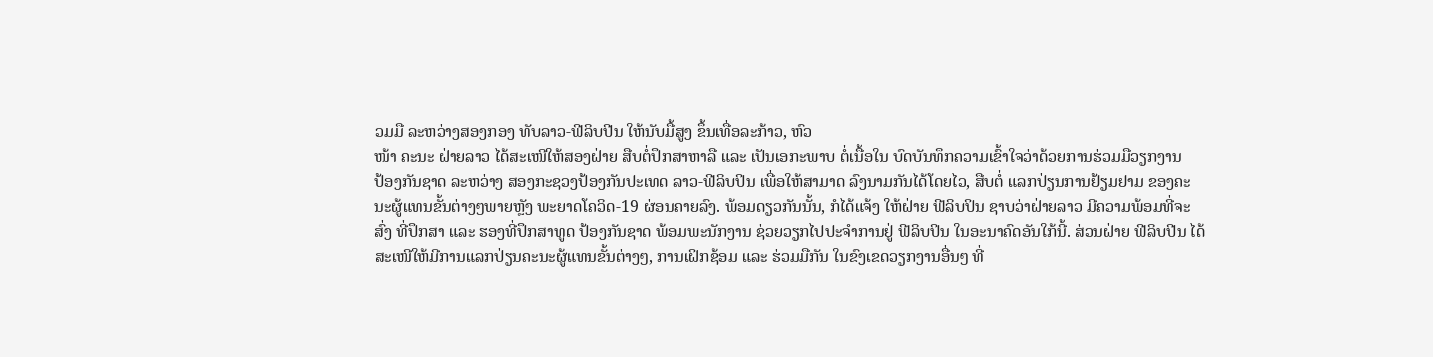ວມມື ລະຫວ່າງສອງກອງ ທັບລາວ-ຟີລິບປີນ ໃຫ້ນັບມື້ສູງ ຂຶ້ນເທື່ອລະກ້າວ, ຫົວ
ໜ້າ ຄະນະ ຝ່າຍລາວ ໄດ້ສະເໜີໃຫ້ສອງຝ່າຍ ສືບຕໍ່ປຶກສາຫາລື ແລະ ເປັນເອກະພາບ ຕໍ່ເນື້ອໃນ ບົດບັນທຶກຄວາມເຂົ້າໃຈວ່າດ້ວຍການຮ່ວມມືວຽກງານ
ປ້ອງກັນຊາດ ລະຫວ່າງ ສອງກະຊວງປ້ອງກັນປະເທດ ລາວ-ຟີລິບປິນ ເພື່ອໃຫ້ສາມາດ ລົງນາມກັນໄດ້ໂດຍໄວ, ສືບຕໍ່ ແລກປ່ຽນການຢ້ຽມຢາມ ຂອງຄະ
ນະຜູ້ແທນຂັ້ນຕ່າງໆພາຍຫຼັງ ພະຍາດໂຄວິດ-19 ຜ່ອນຄາຍລົງ. ພ້ອມດຽວກັນນັ້ນ, ກໍໄດ້ແຈ້ງ ໃຫ້ຝ່າຍ ຟີລິບປິນ ຊາບວ່າຝ່າຍລາວ ມີຄວາມພ້ອມທີ່ຈະ
ສົ່ງ ທີ່ປຶກສາ ແລະ ຮອງທີ່ປຶກສາທູດ ປ້ອງກັນຊາດ ພ້ອມພະນັກງານ ຊ່ວຍວຽກໄປປະຈໍາການຢູ່ ຟີລິບປິນ ໃນອະນາຄົດອັນໃກ້ນີ້. ສ່ວນຝ່າຍ ຟີລິບປີນ ໄດ້
ສະເໜີໃຫ້ມີການແລກປ່ຽນຄະນະຜູ້ແທນຂັ້ນຕ່າງໆ, ການເຝິກຊ້ອມ ແລະ ຮ່ວມມືກັນ ໃນຂົງເຂດວຽກງານອື່ນໆ ທີ່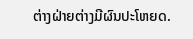ຕ່າງຝ່າຍຕ່າງມີຜົນປະໂຫຍດ.